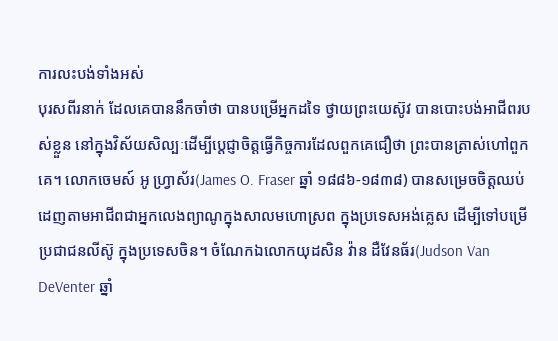ការលះបង់ទាំងអស់
បុរសពីរនាក់ ដែលគេបាននឹកចាំថា បានបម្រើអ្នកដទៃ ថ្វាយព្រះយេស៊ូវ បានបោះបង់អាជីពរបស់ខ្លួន នៅក្នុងវិស័យសិល្បៈដើម្បីប្តេជ្ញាចិត្តធ្វើកិច្ចការដែលពួកគេជឿថា ព្រះបានត្រាស់ហៅពួកគេ។ លោកចេមស៍ អូ ហ្វ្រាស័រ(James O. Fraser ឆ្នាំ ១៨៨៦-១៨៣៨) បានសម្រេចចិត្តឈប់ដេញតាមអាជីពជាអ្នកលេងព្យាណូក្នុងសាលមហោស្រព ក្នុងប្រទេសអង់គ្លេស ដើម្បីទៅបម្រើប្រជាជនលីស៊ូ ក្នុងប្រទេសចិន។ ចំណែកឯលោកយុដសិន វ៉ាន ដឺវែនធ័រ(Judson Van DeVenter ឆ្នាំ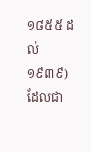១៨៥៥ ដល់ ១៩៣៩) ដែលជា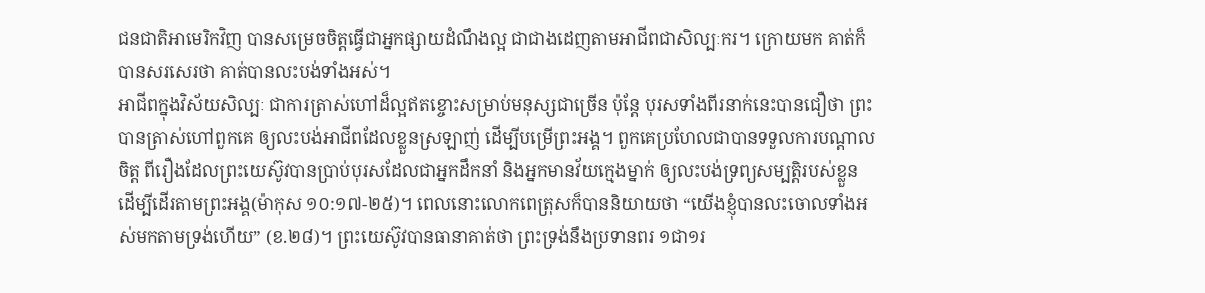ជនជាតិអាមេរិកវិញ បានសម្រេចចិត្តធ្វើជាអ្នកផ្សាយដំណឹងល្អ ជាជាងដេញតាមអាជីពជាសិល្បៈករ។ ក្រោយមក គាត់ក៏បានសរសេរថា គាត់បានលះបង់ទាំងអស់។
អាជីពក្នុងវិស័យសិល្បៈ ជាការត្រាស់ហៅដ៏ល្អឥតខ្ចោះសម្រាប់មនុស្សជាច្រើន ប៉ុន្តែ បុរសទាំងពីរនាក់នេះបានជឿថា ព្រះបានត្រាស់ហៅពួកគេ ឲ្យលះបង់អាជីពដែលខ្លួនស្រឡាញ់ ដើម្បីបម្រើព្រះអង្គ។ ពួកគេប្រហែលជាបានទទួលការបណ្តាលចិត្ត ពីរឿងដែលព្រះយេស៊ូវបានប្រាប់បុរសដែលជាអ្នកដឹកនាំ និងអ្នកមានវ័យក្មេងម្នាក់ ឲ្យលះបង់ទ្រព្យសម្បត្តិរបស់ខ្លួន ដើម្បីដើរតាមព្រះអង្គ(ម៉ាកុស ១០:១៧-២៥)។ ពេលនោះលោកពេត្រុសក៏បាននិយាយថា “យើងខ្ញុំបានលះចោលទាំងអស់មកតាមទ្រង់ហើយ” (ខ.២៨)។ ព្រះយេស៊ូវបានធានាគាត់ថា ព្រះទ្រង់នឹងប្រទានពរ ១ជា១រ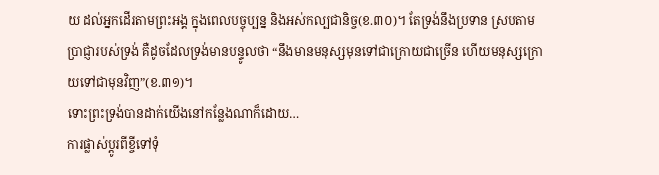យ ដល់អ្នកដើរតាមព្រះអង្គ ក្នុងពេលបច្ចុប្បន្ន និងអស់កល្បជានិច្ច(ខ.៣០)។ តែទ្រង់នឹងប្រទាន ស្របតាមប្រាជ្ញារបស់ទ្រង់ គឺដូចដែលទ្រង់មានបន្ទូលថា “នឹងមានមនុស្សមុនទៅជាក្រោយជាច្រើន ហើយមនុស្សក្រោយទៅជាមុនវិញ”(ខ.៣១)។
ទោះព្រះទ្រង់បានដាក់យើងនៅកន្លែងណាក៏ដោយ…
ការផ្លាស់ប្តូរពីខ្ចីទៅទុំ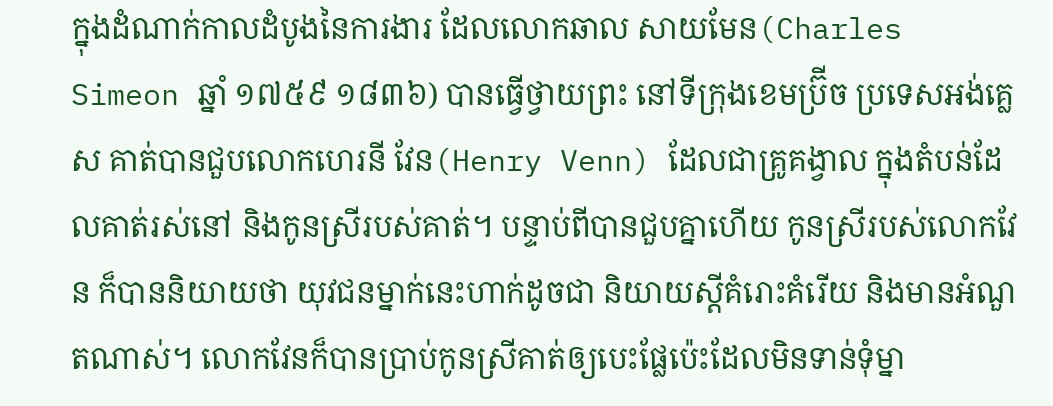ក្នុងដំណាក់កាលដំបូងនៃការងារ ដែលលោកឆាល សាយមែន(Charles Simeon ឆ្នាំ ១៧៥៩ ១៨៣៦) បានធ្វើថ្វាយព្រះ នៅទីក្រុងខេមប្រ៊ីច ប្រទេសអង់គ្លេស គាត់បានជួបលោកហេរនី វែន(Henry Venn) ដែលជាគ្រូគង្វាល ក្នុងតំបន់ដែលគាត់រស់នៅ និងកូនស្រីរបស់គាត់។ បន្ទាប់ពីបានជួបគ្នាហើយ កូនស្រីរបស់លោកវែន ក៏បាននិយាយថា យុវជនម្នាក់នេះហាក់ដូចជា និយាយស្តីគំរោះគំរើយ និងមានអំណួតណាស់។ លោកវែនក៏បានប្រាប់កូនស្រីគាត់ឲ្យបេះផ្លែប៉េះដែលមិនទាន់ទុំម្នា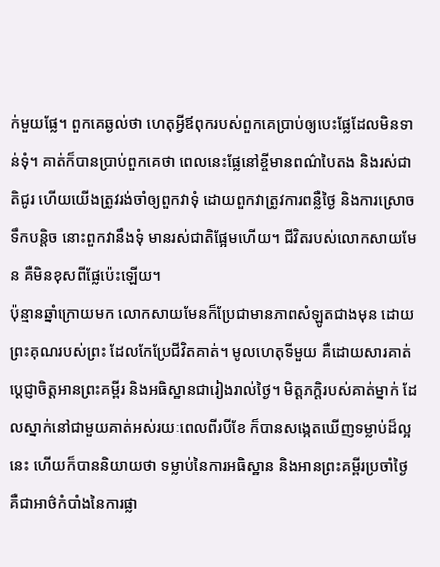ក់មួយផ្លែ។ ពួកគេឆ្ងល់ថា ហេតុអ្វីឪពុករបស់ពួកគេប្រាប់ឲ្យបេះផ្លែដែលមិនទាន់ទុំ។ គាត់ក៏បានប្រាប់ពួកគេថា ពេលនេះផ្លែនៅខ្ចីមានពណ៌បៃតង និងរស់ជាតិជូរ ហើយយើងត្រូវរង់ចាំឲ្យពួកវាទុំ ដោយពួកវាត្រូវការពន្លឺថ្ងៃ និងការស្រោចទឹកបន្តិច នោះពួកវានឹងទុំ មានរស់ជាតិផ្អែមហើយ។ ជីវិតរបស់លោកសាយមែន គឺមិនខុសពីផ្លែប៉េះឡើយ។
ប៉ុន្មានឆ្នាំក្រោយមក លោកសាយមែនក៏ប្រែជាមានភាពសំឡូតជាងមុន ដោយព្រះគុណរបស់ព្រះ ដែលកែប្រែជីវិតគាត់។ មូលហេតុទីមួយ គឺដោយសារគាត់ប្តេជ្ញាចិត្តអានព្រះគម្ពីរ និងអធិស្ឋានជារៀងរាល់ថ្ងៃ។ មិត្តភក្តិរបស់គាត់ម្នាក់ ដែលស្នាក់នៅជាមួយគាត់អស់រយៈពេលពីរបីខែ ក៏បានសង្កេតឃើញទម្លាប់ដ៏ល្អនេះ ហើយក៏បាននិយាយថា ទម្លាប់នៃការអធិស្ឋាន និងអានព្រះគម្ពីរប្រចាំថ្ងៃ គឺជាអាថ៌កំបាំងនៃការផ្លា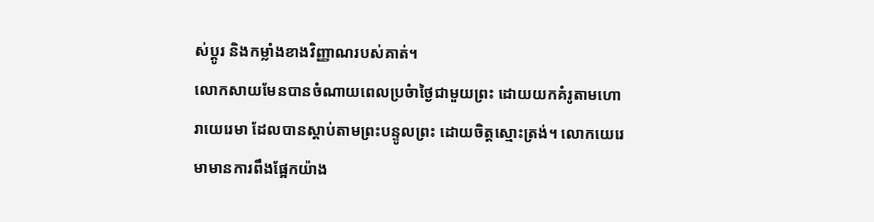ស់ប្តូរ និងកម្លាំងខាងវិញ្ញាណរបស់គាត់។
លោកសាយមែនបានចំណាយពេលប្រចំាថ្ងៃជាមួយព្រះ ដោយយកគំរូតាមហោរាយេរេមា ដែលបានស្តាប់តាមព្រះបន្ទូលព្រះ ដោយចិត្តស្មោះត្រង់។ លោកយេរេមាមានការពឹងផ្អែកយ៉ាង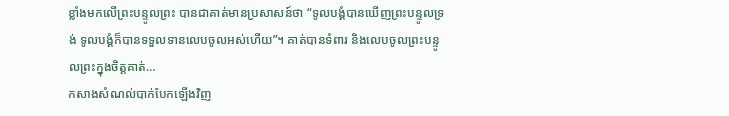ខ្លាំងមកលើព្រះបន្ទូលព្រះ បានជាគាត់មានប្រសាសន៍ថា “ទូលបង្គំបានឃើញព្រះបន្ទូលទ្រង់ ទូលបង្គំក៏បានទទួលទានលេបចូលអស់ហើយ”។ គាត់បានទំពារ និងលេបចូលព្រះបន្ទូលព្រះក្នុងចិត្តគាត់…
កសាងសំណល់បាក់បែកឡើងវិញ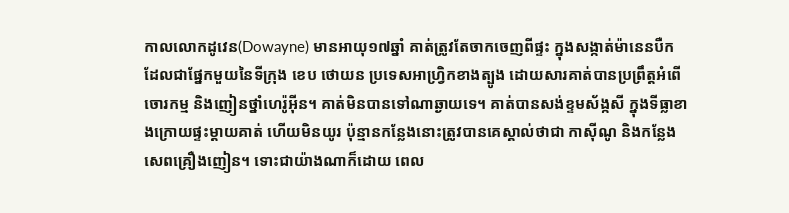កាលលោកដូវេន(Dowayne) មានអាយុ១៧ឆ្នាំ គាត់ត្រូវតែចាកចេញពីផ្ទះ ក្នុងសង្កាត់ម៉ានេនបឺក ដែលជាផ្នែកមួយនៃទីក្រុង ខេប ថោយន ប្រទេសអាហ្វ្រិកខាងត្បូង ដោយសារគាត់បានប្រព្រឹត្តអំពើចោរកម្ម និងញៀនថ្នាំហេរ៉ូអ៊ីន។ គាត់មិនបានទៅណាឆ្ងាយទេ។ គាត់បានសង់ខ្ទមស័ង្កសី ក្នុងទីធ្លាខាងក្រោយផ្ទះម្តាយគាត់ ហើយមិនយូរ ប៉ុន្មានកន្លែងនោះត្រូវបានគេស្គាល់ថាជា កាស៊ីណូ និងកន្លែងសេពគ្រឿងញៀន។ ទោះជាយ៉ាងណាក៏ដោយ ពេល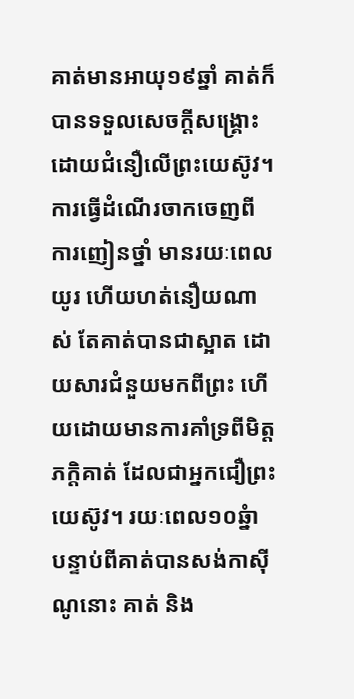គាត់មានអាយុ១៩ឆ្នាំ គាត់ក៏បានទទួលសេចក្តីសង្គ្រោះ ដោយជំនឿលើព្រះយេស៊ូវ។ ការធ្វើដំណើរចាកចេញពីការញៀនថ្នាំ មានរយៈពេលយូរ ហើយហត់នឿយណាស់ តែគាត់បានជាស្អាត ដោយសារជំនួយមកពីព្រះ ហើយដោយមានការគាំទ្រពីមិត្តភក្តិគាត់ ដែលជាអ្នកជឿព្រះយេស៊ូវ។ រយៈពេល១០ឆ្នំា បន្ទាប់ពីគាត់បានសង់កាស៊ីណូនោះ គាត់ និង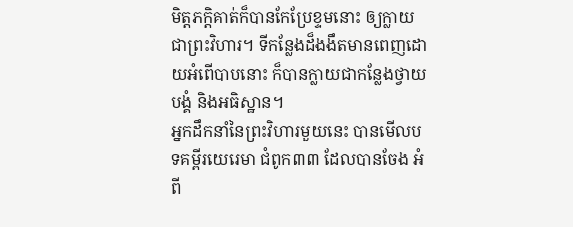មិត្តភក្តិគាត់ក៏បានកែប្រែខ្ទមនោះ ឲ្យក្លាយជាព្រះវិហារ។ ទីកន្លែងដ៏ងងឹតមានពេញដោយអំពើបាបនោះ ក៏បានក្លាយជាកន្លែងថ្វាយបង្គំ និងអធិស្ឋាន។
អ្នកដឹកនាំនៃព្រះវិហារមួយនេះ បានមើលបទគម្ពីរយេរេមា ជំពូក៣៣ ដែលបានចែង អំពី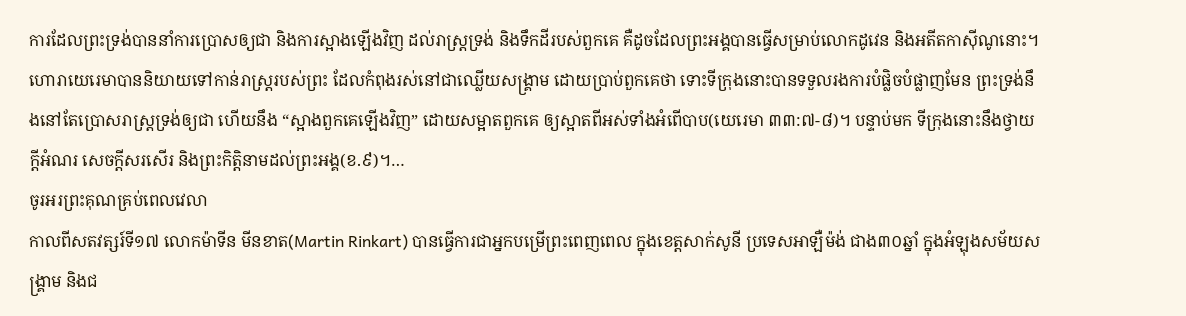ការដែលព្រះទ្រង់បាននាំការប្រោសឲ្យជា និងការស្អាងឡើងវិញ ដល់រាស្រ្តទ្រង់ និងទឹកដីរបស់ពួកគេ គឺដូចដែលព្រះអង្គបានធ្វើសម្រាប់លោកដូវេន និងអតីតកាស៊ីណូនោះ។ ហោរាយេរេមាបាននិយាយទៅកាន់រាស្រ្តរបស់ព្រះ ដែលកំពុងរស់នៅជាឈ្លើយសង្រ្គាម ដោយប្រាប់ពួកគេថា ទោះទីក្រុងនោះបានទទួលរងការបំផ្លិចបំផ្លាញមែន ព្រះទ្រង់នឹងនៅតែប្រោសរាស្រ្តទ្រង់ឲ្យជា ហើយនឹង “ស្អាងពួកគេឡើងវិញ” ដោយសម្អាតពួកគេ ឲ្យស្អាតពីអស់ទាំងអំពើបាប(យេរេមា ៣៣:៧-៨)។ បន្ទាប់មក ទីក្រុងនោះនឹងថ្វាយក្តីអំណរ សេចក្តីសរសើរ និងព្រះកិត្តិនាមដល់ព្រះអង្គ(ខ.៩)។…
ចូរអរព្រះគុណគ្រប់ពេលវេលា
កាលពីសតវត្សរ៍ទី១៧ លោកម៉ាទីន មីនខាត(Martin Rinkart) បានធ្វើការជាអ្នកបម្រើព្រះពេញពេល ក្នុងខេត្តសាក់សូនី ប្រទេសអាឡឺម៉ង់ ជាង៣០ឆ្នាំ ក្នុងអំឡុងសម័យសង្រ្គាម និងជ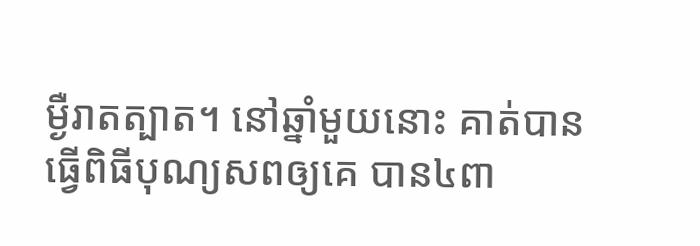ម្ងឺរាតត្បាត។ នៅឆ្នាំមួយនោះ គាត់បានធ្វើពិធីបុណ្យសពឲ្យគេ បាន៤ពា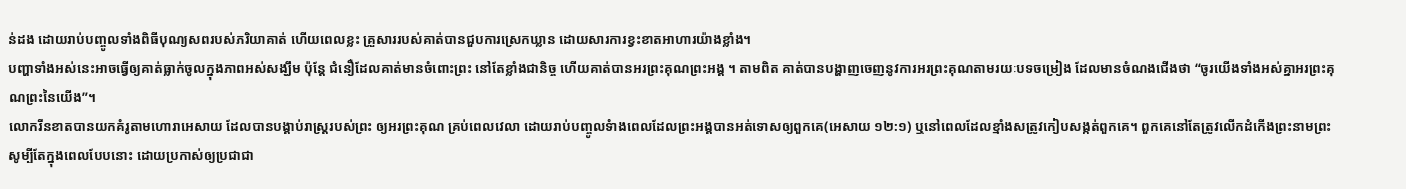ន់ដង ដោយរាប់បញ្ចូលទាំងពិធីបុណ្យសពរបស់ភរិយាគាត់ ហើយពេលខ្លះ គ្រួសាររបស់គាត់បានជួបការស្រេកឃ្លាន ដោយសារការខ្វះខាតអាហារយ៉ាងខ្លាំង។
បញ្ហាទាំងអស់នេះអាចធ្វើឲ្យគាត់ធ្លាក់ចូលក្នុងភាពអស់សង្ឃឹម ប៉ុន្តែ ជំនឿដែលគាត់មានចំពោះព្រះ នៅតែខ្លាំងជានិច្ច ហើយគាត់បានអរព្រះគុណព្រះអង្គ ។ តាមពិត គាត់បានបង្ហាញចេញនូវការអរព្រះគុណតាមរយៈបទចម្រៀង ដែលមានចំណងជើងថា “ចូរយើងទាំងអស់គ្នាអរព្រះគុណព្រះនៃយើង”។
លោករីនខាតបានយកគំរូតាមហោរាអេសាយ ដែលបានបង្គាប់រាស្រ្តរបស់ព្រះ ឲ្យអរព្រះគុណ គ្រប់ពេលវេលា ដោយរាប់បញ្ចូលទំាងពេលដែលព្រះអង្គបានអត់ទោសឲ្យពួកគេ(អេសាយ ១២:១) ឬនៅពេលដែលខ្មាំងសត្រូវកៀបសង្កត់ពួកគេ។ ពួកគេនៅតែត្រូវលើកដំកើងព្រះនាមព្រះ សូម្បីតែក្នុងពេលបែបនោះ ដោយប្រកាស់ឲ្យប្រជាជា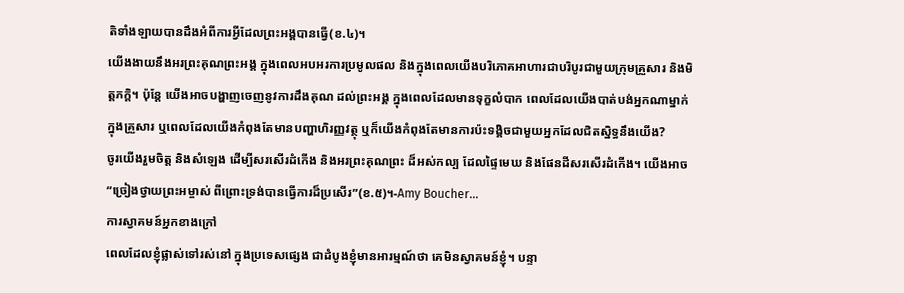តិទាំងឡាយបានដឹងអំពីការអ្វីដែលព្រះអង្គបានធ្វើ(ខ.៤)។
យើងងាយនឹងអរព្រះគុណព្រះអង្គ ក្នុងពេលអបអរការប្រមូលផល និងក្នុងពេលយើងបរិភោគអាហារជាបរិបូរជាមួយក្រុមគ្រួសារ និងមិត្តភក្តិ។ ប៉ុន្តែ យើងអាចបង្ហាញចេញនូវការដឹងគុណ ដល់ព្រះអង្គ ក្នុងពេលដែលមានទុក្ខលំបាក ពេលដែលយើងបាត់បង់អ្នកណាម្នាក់ ក្នុងគ្រួសារ ឬពេលដែលយើងកំពុងតែមានបញ្ហាហិរញ្ញវត្ថុ ឬក៏យើងកំពុងតែមានការប៉ះទង្គិចជាមួយអ្នកដែលជិតស្និទ្ធនឹងយើង?
ចូរយើងរួមចិត្ត និងសំឡេង ដើម្បីសរសើរដំកើង និងអរព្រះគុណព្រះ ដ៏អស់កល្ប ដែលផ្ទៃមេឃ និងផែនដីសរសើរដំកើង។ យើងអាច “ច្រៀងថ្វាយព្រះអម្ចាស់ ពីព្រោះទ្រង់បានធ្វើការដ៏ប្រសើរ”(ខ.៥)។-Amy Boucher…
ការស្វាគមន៍អ្នកខាងក្រៅ
ពេលដែលខ្ញុំផ្លាស់ទៅរស់នៅ ក្នុងប្រទេសផ្សេង ជាដំបូងខ្ញុំមានអារម្មណ៍ថា គេមិនស្វាគមន៍ខ្ញុំ។ បន្ទា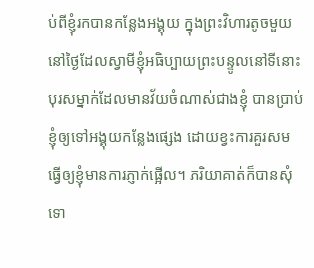ប់ពីខ្ញុំរកបានកន្លែងអង្គុយ ក្នុងព្រះវិហារតូចមួយ នៅថ្ងៃដែលស្វាមីខ្ញុំអធិប្បាយព្រះបន្ទូលនៅទីនោះ បុរសម្នាក់ដែលមានវ័យចំណាស់ជាងខ្ញុំ បានប្រាប់ខ្ញុំឲ្យទៅអង្គុយកន្លែងផ្សេង ដោយខ្វះការគួរសម ធ្វើឲ្យខ្ញុំមានការភ្ញាក់ផ្អើល។ ភរិយាគាត់ក៏បានសុំទោ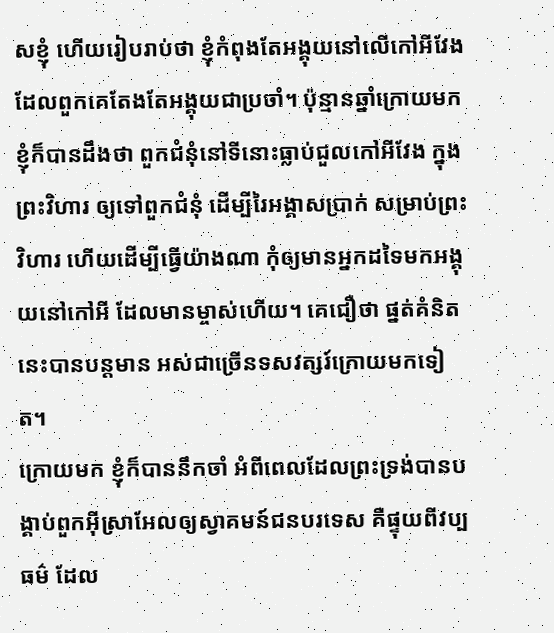សខ្ញុំ ហើយរៀបរាប់ថា ខ្ញុំកំពុងតែអង្គុយនៅលើកៅអីវែង ដែលពួកគេតែងតែអង្គុយជាប្រចាំ។ ប៉ុន្មានឆ្នាំក្រោយមក ខ្ញុំក៏បានដឹងថា ពួកជំនុំនៅទីនោះធ្លាប់ជួលកៅអីវែង ក្នុងព្រះវិហារ ឲ្យទៅពួកជំនុំ ដើម្បីរៃអង្គាសប្រាក់ សម្រាប់ព្រះវិហារ ហើយដើម្បីធ្វើយ៉ាងណា កុំឲ្យមានអ្នកដទៃមកអង្គុយនៅកៅអី ដែលមានម្ចាស់ហើយ។ គេជឿថា ផ្នត់គំនិតនេះបានបន្តមាន អស់ជាច្រើនទសវត្សរ៍ក្រោយមកទៀត។
ក្រោយមក ខ្ញុំក៏បាននឹកចាំ អំពីពេលដែលព្រះទ្រង់បានបង្គាប់ពួកអ៊ីស្រាអែលឲ្យស្វាគមន៍ជនបរទេស គឺផ្ទុយពីវប្បធម៌ ដែល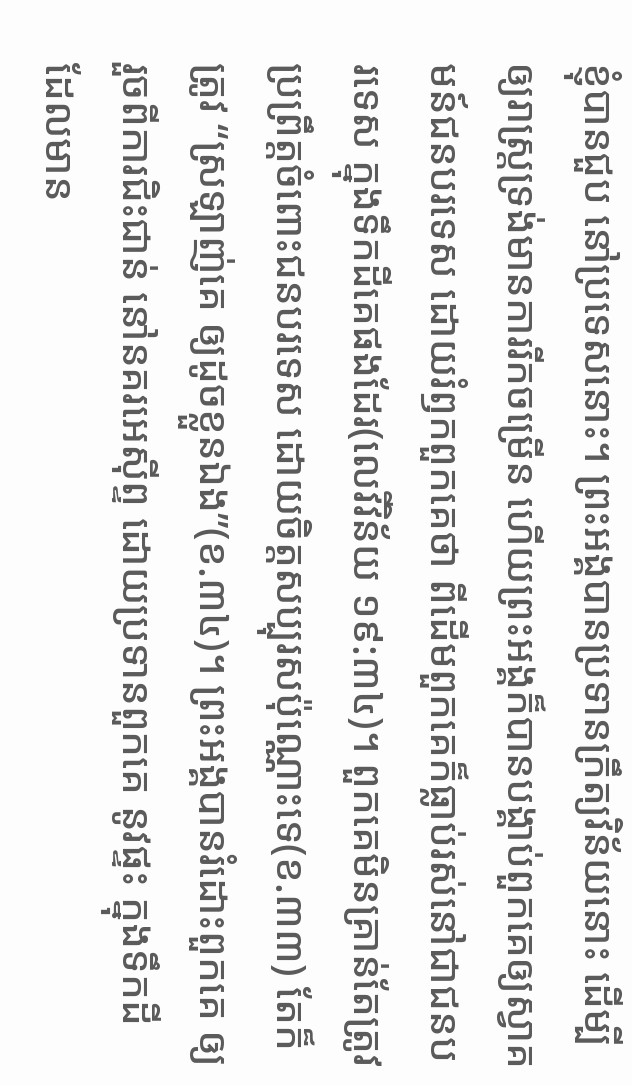ខ្ញុំបានជួប នៅប្រទេសនោះ។ ព្រះអង្គបានប្រទានក្រឹត្យវិន័យនោះ ដើម្បីឲ្យរាស្រ្តទ្រង់មានការរីកចម្រើន ហើយព្រះអង្គក៏បានបង្គាប់ពួកគេឲ្យស្វាគមន៍ជនបរទេស ដោយរំឭកពួកគេថា ពីដើមពួកគេក៏ធ្លាប់រស់នៅជាជនបរទេស ក្នុងទឹកដីគេផងដែរ(លេវីវិន័យ ១៩:៣៤)។ ពួកគេមិនគ្រាន់តែត្រូវប្រព្រឹត្តចំពោះជនបរទេស ដោយចិត្តសប្បុរសប៉ុណ្ណោះទេ(ខ.៣៣) តែក៏ត្រូវ “ស្រឡាញ់គេ ឲ្យដូចខ្លួនឯង”(ខ.៣៤)។ ព្រះអង្គបានរំដោះពួកគេ ឲ្យរួចពីការជិះជាន់ នៅនគរអេស៊ីព្ទ ដោយប្រទានពួកគេ នូវផ្ទះ ក្នុងទឹកដី ដែលមាន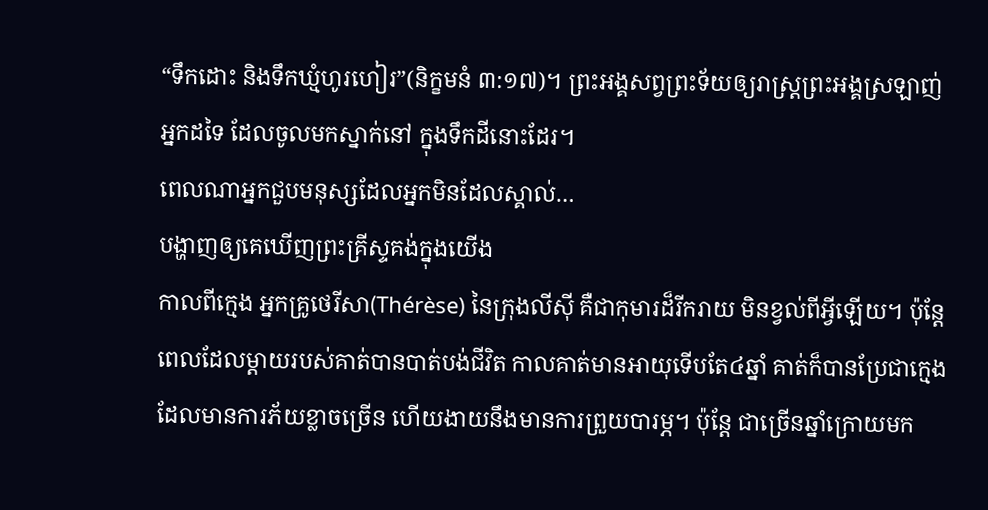“ទឹកដោះ និងទឹកឃ្មំហូរហៀរ”(និក្ខមនំ ៣:១៧)។ ព្រះអង្គសព្វព្រះទ័យឲ្យរាស្រ្តព្រះអង្គស្រឡាញ់អ្នកដទៃ ដែលចូលមកស្នាក់នៅ ក្នុងទឹកដីនោះដែរ។
ពេលណាអ្នកជួបមនុស្សដែលអ្នកមិនដែលស្គាល់…
បង្ហាញឲ្យគេឃើញព្រះគ្រីស្ទគង់ក្នុងយើង
កាលពីក្មេង អ្នកគ្រូថេរីសា(Thérèse) នៃក្រុងលីស៊ី គឺជាកុមារដ៏រីករាយ មិនខ្វល់ពីអ្វីឡើយ។ ប៉ុន្តែ ពេលដែលម្តាយរបស់គាត់បានបាត់បង់ជីវិត កាលគាត់មានអាយុទើបតែ៤ឆ្នាំ គាត់ក៏បានប្រែជាក្មេងដែលមានការភ័យខ្លាចច្រើន ហើយងាយនឹងមានការព្រួយបារម្ភ។ ប៉ុន្តែ ជាច្រើនឆ្នាំក្រោយមក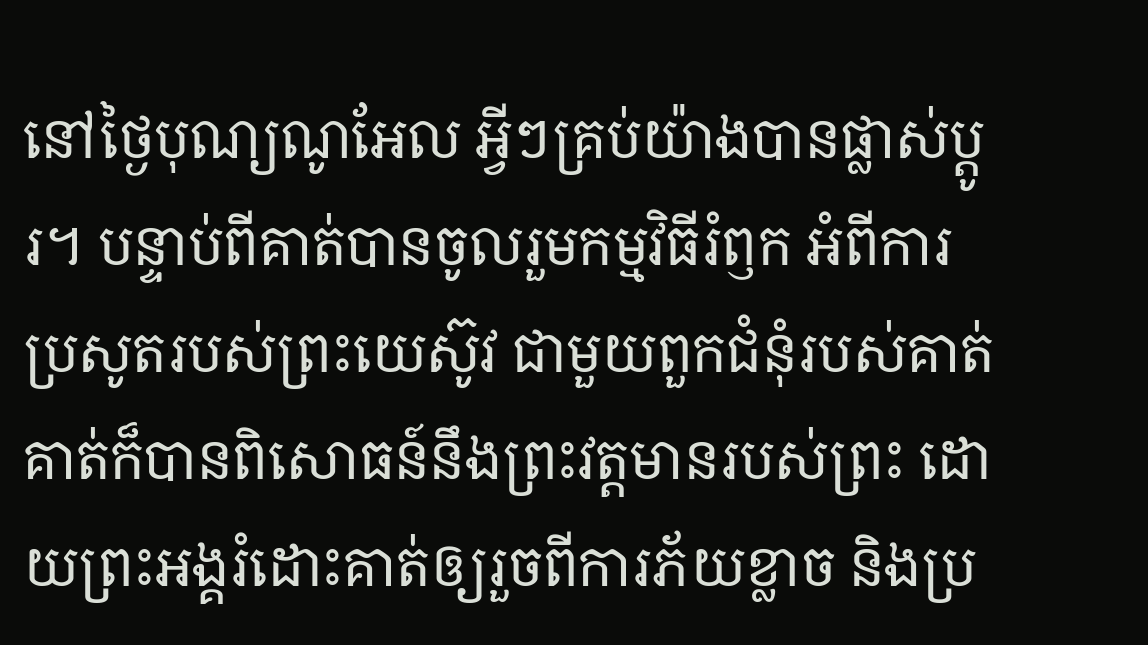នៅថ្ងៃបុណ្យណូអែល អ្វីៗគ្រប់យ៉ាងបានផ្លាស់ប្តូរ។ បន្ទាប់ពីគាត់បានចូលរួមកម្មវិធីរំឭក អំពីការប្រសូតរបស់ព្រះយេស៊ូវ ជាមួយពួកជំនុំរបស់គាត់ គាត់ក៏បានពិសោធន៍នឹងព្រះវត្តមានរបស់ព្រះ ដោយព្រះអង្គរំដោះគាត់ឲ្យរួចពីការភ័យខ្លាច និងប្រ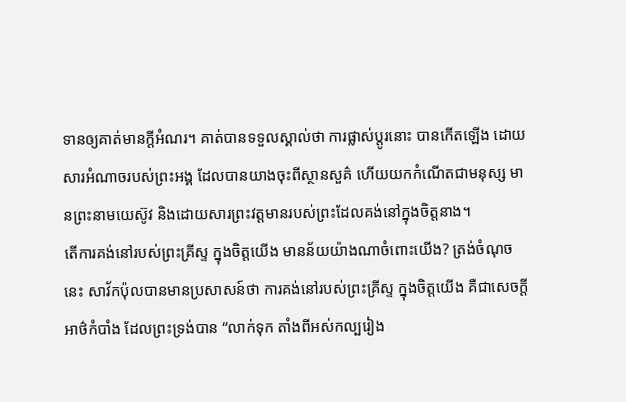ទានឲ្យគាត់មានក្តីអំណរ។ គាត់បានទទួលស្គាល់ថា ការផ្លាស់ប្តូរនោះ បានកើតឡើង ដោយសារអំណាចរបស់ព្រះអង្គ ដែលបានយាងចុះពីស្ថានសួគ៌ ហើយយកកំណើតជាមនុស្ស មានព្រះនាមយេស៊ូវ និងដោយសារព្រះវត្តមានរបស់ព្រះដែលគង់នៅក្នុងចិត្តនាង។
តើការគង់នៅរបស់ព្រះគ្រីស្ទ ក្នុងចិត្តយើង មានន័យយ៉ាងណាចំពោះយើង? ត្រង់ចំណុចនេះ សាវ័កប៉ុលបានមានប្រសាសន៍ថា ការគង់នៅរបស់ព្រះគ្រីស្ទ ក្នុងចិត្តយើង គឺជាសេចក្តីអាថ៌កំបាំង ដែលព្រះទ្រង់បាន “លាក់ទុក តាំងពីអស់កល្បរៀង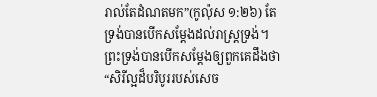រាល់តែដំណតមក”(កូល៉ុស ១:២៦) តែទ្រង់បានបើកសម្តែងដល់រាស្រ្តទ្រង់។ ព្រះទ្រង់បានបើកសម្តែងឲ្យពួកគេដឹងថា “សិរីល្អដ៏បរិបូររបស់សេច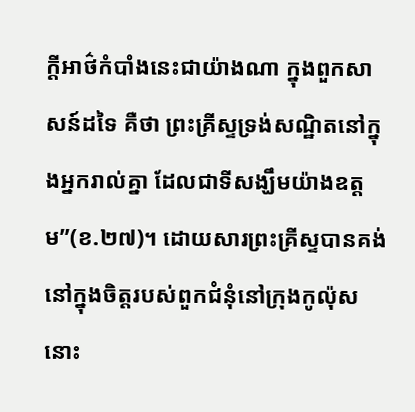ក្តីអាថ៌កំបាំងនេះជាយ៉ាងណា ក្នុងពួកសាសន៍ដទៃ គឺថា ព្រះគ្រីស្ទទ្រង់សណ្ឋិតនៅក្នុងអ្នករាល់គ្នា ដែលជាទីសង្ឃឹមយ៉ាងឧត្តម”(ខ.២៧)។ ដោយសារព្រះគ្រីស្ទបានគង់នៅក្នុងចិត្តរបស់ពួកជំនុំនៅក្រុងកូល៉ុស នោះ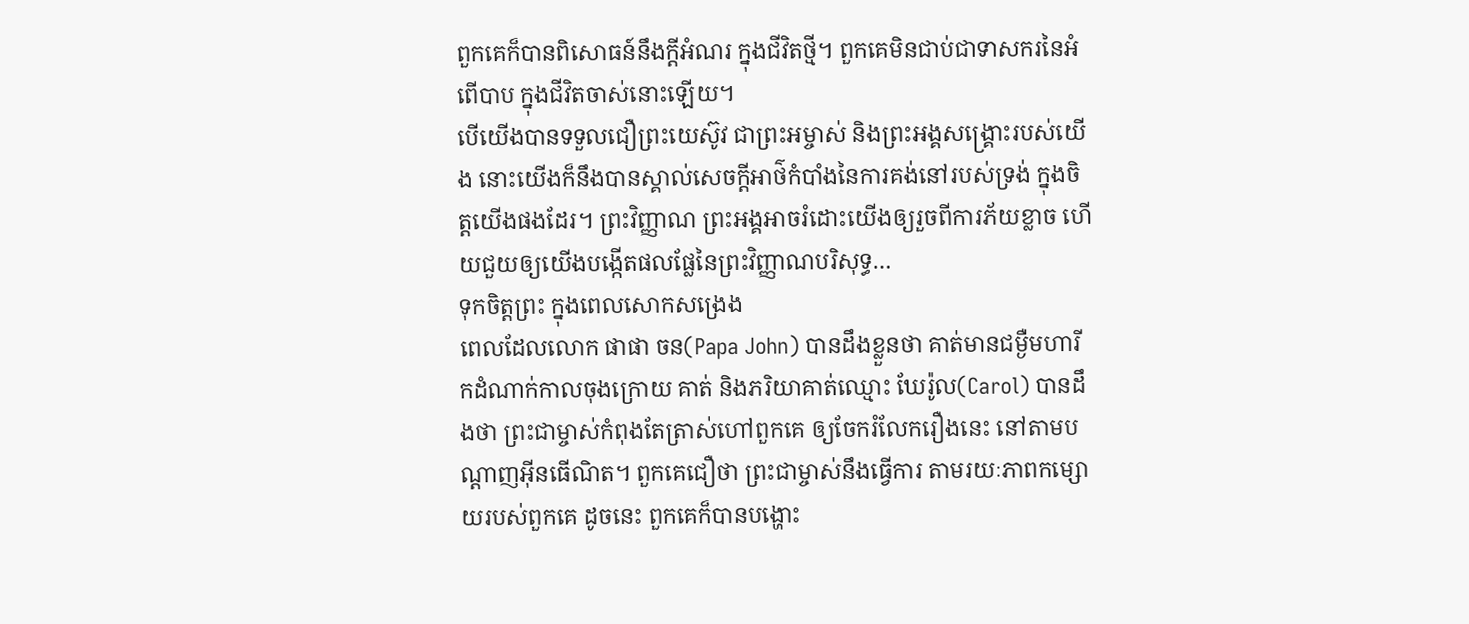ពួកគេក៏បានពិសោធន៍នឹងក្តីអំណរ ក្នុងជីវិតថ្មី។ ពួកគេមិនជាប់ជាទាសករនៃអំពើបាប ក្នុងជីវិតចាស់នោះឡើយ។
បើយើងបានទទួលជឿព្រះយេស៊ូវ ជាព្រះអម្ចាស់ និងព្រះអង្គសង្រ្គោះរបស់យើង នោះយើងក៏នឹងបានស្គាល់សេចក្តីអាថ៌កំបាំងនៃការគង់នៅរបស់ទ្រង់ ក្នុងចិត្តយើងផងដែរ។ ព្រះវិញ្ញាណ ព្រះអង្គអាចរំដោះយើងឲ្យរួចពីការភ័យខ្លាច ហើយជួយឲ្យយើងបង្កើតផលផ្លែនៃព្រះវិញ្ញាណបរិសុទ្ធ…
ទុកចិត្តព្រះ ក្នុងពេលសោកសង្រេង
ពេលដែលលោក ផាផា ចន(Papa John) បានដឹងខ្លួនថា គាត់មានជម្ងឺមហារីកដំណាក់កាលចុងក្រោយ គាត់ និងភរិយាគាត់ឈ្មោះ ឃែរ៉ូល(Carol) បានដឹងថា ព្រះជាម្ចាស់កំពុងតែត្រាស់ហៅពួកគេ ឲ្យចែករំលែករឿងនេះ នៅតាមបណ្តាញអ៊ីនធើណិត។ ពួកគេជឿថា ព្រះជាម្ចាស់នឹងធ្វើការ តាមរយៈភាពកម្សោយរបស់ពួកគេ ដូចនេះ ពួកគេក៏បានបង្ហោះ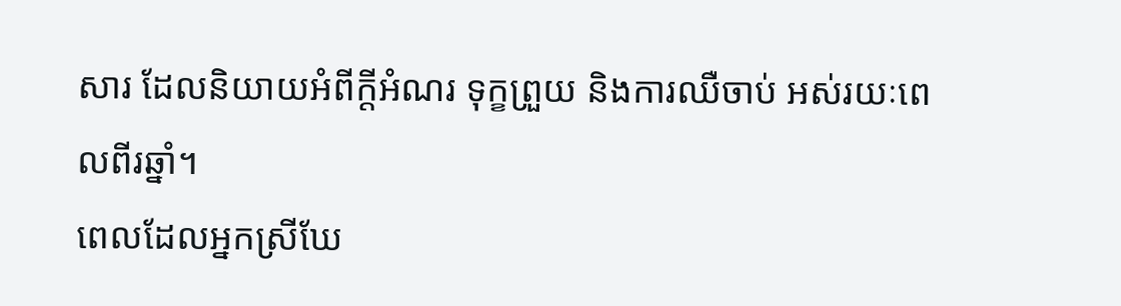សារ ដែលនិយាយអំពីក្តីអំណរ ទុក្ខព្រួយ និងការឈឺចាប់ អស់រយៈពេលពីរឆ្នាំ។
ពេលដែលអ្នកស្រីឃែ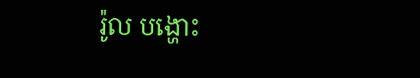រ៉ូល បង្ហោះ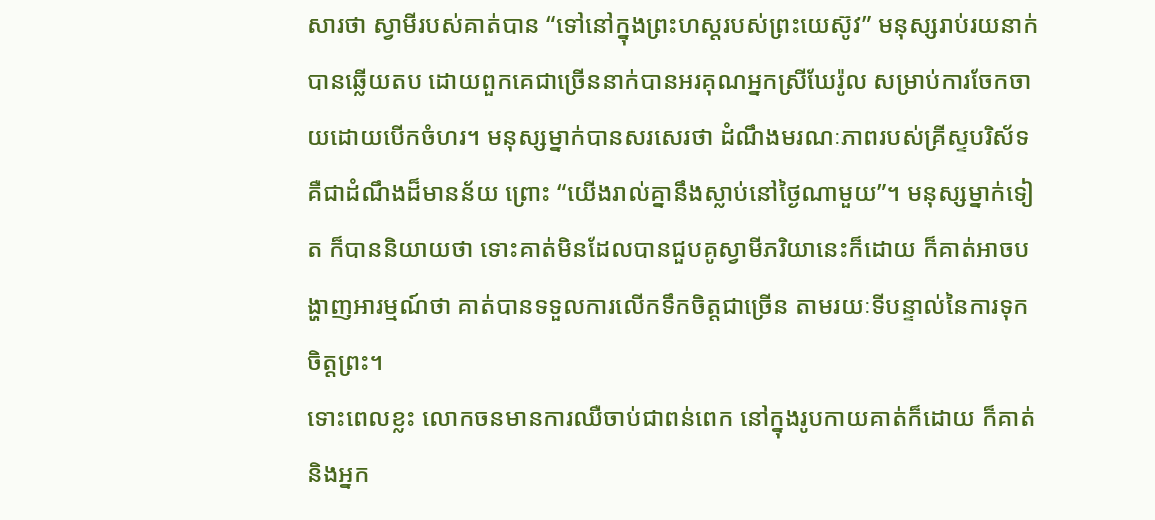សារថា ស្វាមីរបស់គាត់បាន “ទៅនៅក្នុងព្រះហស្តរបស់ព្រះយេស៊ូវ” មនុស្សរាប់រយនាក់ បានឆ្លើយតប ដោយពួកគេជាច្រើននាក់បានអរគុណអ្នកស្រីឃែរ៉ូល សម្រាប់ការចែកចាយដោយបើកចំហរ។ មនុស្សម្នាក់បានសរសេរថា ដំណឹងមរណៈភាពរបស់គ្រីស្ទបរិស័ទ គឺជាដំណឹងដ៏មានន័យ ព្រោះ “យើងរាល់គ្នានឹងស្លាប់នៅថ្ងៃណាមួយ”។ មនុស្សម្នាក់ទៀត ក៏បាននិយាយថា ទោះគាត់មិនដែលបានជួបគូស្វាមីភរិយានេះក៏ដោយ ក៏គាត់អាចបង្ហាញអារម្មណ៍ថា គាត់បានទទួលការលើកទឹកចិត្តជាច្រើន តាមរយៈទីបន្ទាល់នៃការទុកចិត្តព្រះ។
ទោះពេលខ្លះ លោកចនមានការឈឺចាប់ជាពន់ពេក នៅក្នុងរូបកាយគាត់ក៏ដោយ ក៏គាត់ និងអ្នក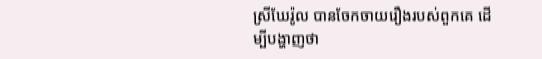ស្រីឃែរ៉ូល បានចែកចាយរឿងរបស់ពួកគេ ដើម្បីបង្ហាញថា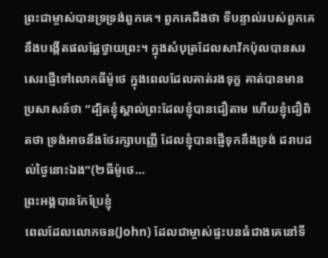ព្រះជាម្ចាស់បានទ្រទ្រង់ពួកគេ។ ពួកគេដឹងថា ទីបន្ទាល់របស់ពួកគេ នឹងបង្កើតផលផ្លែថ្វាយព្រះ។ ក្នុងសំបុត្រដែលសាវ័កប៉ុលបានសរសេរផ្ញើទៅលោកធីម៉ូថេ ក្នុងពេលដែលគាត់រងទុក្ខ គាត់បានមានប្រសាសន៍ថា “ដ្បិតខ្ញុំស្គាល់ព្រះដែលខ្ញុំបានជឿតាម ហើយខ្ញុំជឿពិតថា ទ្រង់អាចនឹងថែរក្សាបញ្ញើ ដែលខ្ញុំបានផ្ញើទុកនឹងទ្រង់ ដរាបដល់ថ្ងៃនោះឯង”(២ធីម៉ូថេ…
ព្រះអង្គបានកែប្រែខ្ញុំ
ពេលដែលលោកចន(John) ដែលជាម្ចាស់ផ្ទះបនធំជាងគេនៅទី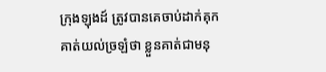ក្រុងឡុងដ៍ ត្រូវបានគេចាប់ដាក់គុក គាត់យល់ច្រឡំថា ខ្លួនគាត់ជាមនុ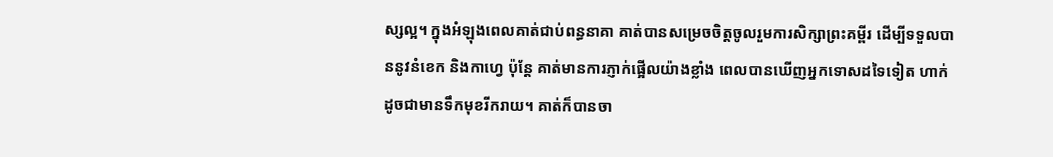ស្សល្អ។ ក្នុងអំឡុងពេលគាត់ជាប់ពន្ធនាគា គាត់បានសម្រេចចិត្តចូលរួមការសិក្សាព្រះគម្ពីរ ដើម្បីទទួលបាននូវនំខេក និងកាហ្វេ ប៉ុន្តែ គាត់មានការភ្ញាក់ផ្អើលយ៉ាងខ្លាំង ពេលបានឃើញអ្នកទោសដទៃទៀត ហាក់ដូចជាមានទឹកមុខរីករាយ។ គាត់ក៏បានចា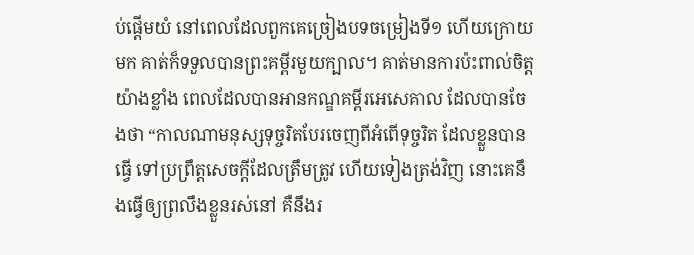ប់ផ្តើមយំ នៅពេលដែលពួកគេច្រៀងបទចម្រៀងទី១ ហើយក្រោយមក គាត់ក៏ទទួលបានព្រះគម្ពីរមួយក្បាល។ គាត់មានការប៉ះពាល់ចិត្តយ៉ាងខ្លាំង ពេលដែលបានអានកណ្ឌគម្ពីរអេសេគាល ដែលបានចែងថា “កាលណាមនុស្សទុច្ចរិតបែរចេញពីអំពើទុច្ចរិត ដែលខ្លួនបានធ្វើ ទៅប្រព្រឹត្តសេចក្តីដែលត្រឹមត្រូវ ហើយទៀងត្រង់វិញ នោះគេនឹងធ្វើឲ្យព្រលឹងខ្លួនរស់នៅ គឺនឹងរ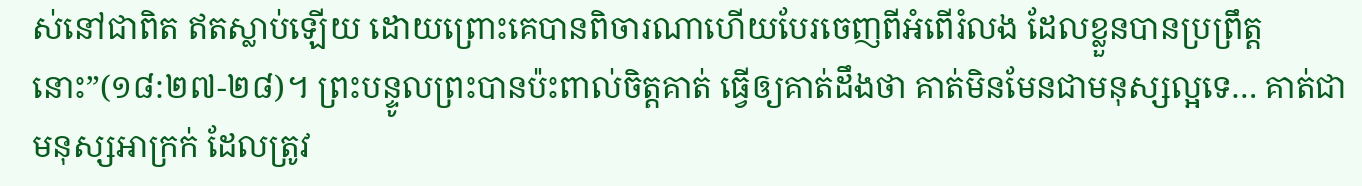ស់នៅជាពិត ឥតស្លាប់ឡើយ ដោយព្រោះគេបានពិចារណាហើយបែរចេញពីអំពើរំលង ដែលខ្លួនបានប្រព្រឹត្តនោះ”(១៨:២៧-២៨)។ ព្រះបន្ទូលព្រះបានប៉ះពាល់ចិត្តគាត់ ធ្វើឲ្យគាត់ដឹងថា គាត់មិនមែនជាមនុស្សល្អទេ… គាត់ជាមនុស្សអាក្រក់ ដែលត្រូវ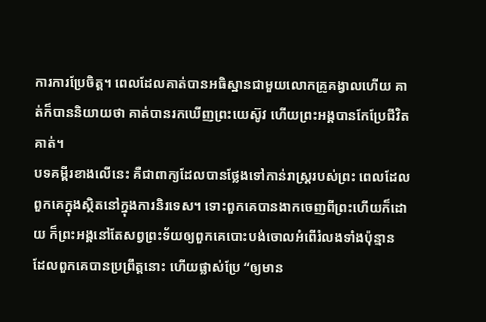ការការប្រែចិត្ត។ ពេលដែលគាត់បានអធិស្ឋានជាមួយលោកគ្រូគង្វាលហើយ គាត់ក៏បាននិយាយថា គាត់បានរកឃើញព្រះយេស៊ូវ ហើយព្រះអង្គបានកែប្រែជីវិតគាត់។
បទគម្ពីរខាងលើនេះ គឺជាពាក្យដែលបានថ្លែងទៅកាន់រាស្រ្តរបស់ព្រះ ពេលដែលពួកគេក្នុងស្ថិតនៅក្នុងការនិរទេស។ ទោះពួកគេបានងាកចេញពីព្រះហើយក៏ដោយ ក៏ព្រះអង្គនៅតែសព្វព្រះទ័យឲ្យពួកគេបោះបង់ចោលអំពើរំលងទាំងប៉ុន្មាន ដែលពួកគេបានប្រព្រឹត្តនោះ ហើយផ្លាស់ប្រែ “ឲ្យមាន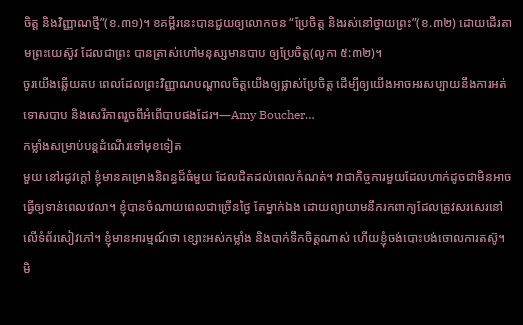ចិត្ត និងវិញ្ញាណថ្មី”(ខ.៣១)។ ខគម្ពីរនេះបានជួយឲ្យលោកចន “ប្រែចិត្ត និងរស់នៅថ្វាយព្រះ”(ខ.៣២) ដោយដើរតាមព្រះយេស៊ូវ ដែលជាព្រះ បានត្រាស់ហៅមនុស្សមានបាប ឲ្យប្រែចិត្ត(លូកា ៥:៣២)។
ចូរយើងឆ្លើយតប ពេលដែលព្រះវិញ្ញាណបណ្តាលចិត្តយើងឲ្យផ្លាស់ប្រែចិត្ត ដើម្បីឲ្យយើងអាចអរសប្បាយនឹងការអត់ទោសបាប និងសេរីភាពរួចពីអំពើបាបផងដែរ។—Amy Boucher…
កម្លាំងសម្រាប់បន្តដំណើរទៅមុខទៀត
មួយ នៅរដូវក្តៅ ខ្ញុំមានគម្រោងនិពន្ធដ៏ធំមួយ ដែលជិតដល់ពេលកំណត់។ វាជាកិច្ចការមួយដែលហាក់ដូចជាមិនអាចធ្វើឲ្យទាន់ពេលវេលា។ ខ្ញុំបានចំណាយពេលជាច្រើនថ្ងៃ តែម្នាក់ឯង ដោយព្យាយាមនឹករកពាក្យដែលត្រូវសរសេរនៅលើទំព័រសៀវភៅ។ ខ្ញុំមានអារម្មណ៍ថា ខ្សោះអស់កម្លាំង និងបាក់ទឹកចិត្តណាស់ ហើយខ្ញុំចង់បោះបង់ចោលការតស៊ូ។ មិ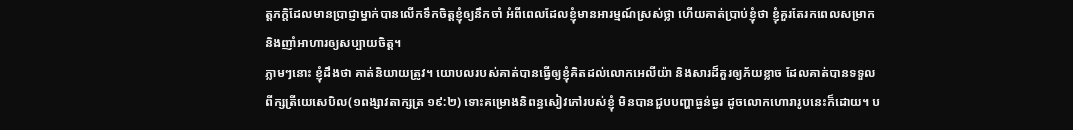ត្តភក្តិដែលមានប្រាជ្ញាម្នាក់បានលើកទឹកចិត្តខ្ញុំឲ្យនឹកចាំ អំពីពេលដែលខ្ញុំមានអារម្មណ៍ស្រស់ថ្លា ហើយគាត់ប្រាប់ខ្ញុំថា ខ្ញុំគួរតែរកពេលសម្រាក និងញាំអាហារឲ្យសប្បាយចិត្ត។
ភ្លាមៗនោះ ខ្ញុំដឹងថា គាត់និយាយត្រូវ។ យោបលរបស់គាត់បានធ្វើឲ្យខ្ញុំគិតដល់លោកអេលីយ៉ា និងសារដ៏គួរឲ្យភ័យខ្លាច ដែលគាត់បានទទួលពីក្សត្រីយេសេបិល(១ពង្សាវតាក្សត្រ ១៩:២) ទោះគម្រោងនិពន្ធសៀវភៅរបស់ខ្ញុំ មិនបានជួបបញ្ហាធ្ងន់ធ្ងរ ដូចលោកហោរារូបនេះក៏ដោយ។ ប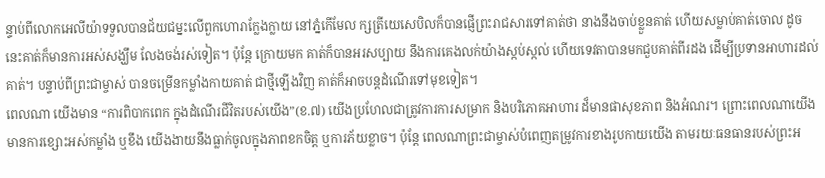ន្ទាប់ពីលោកអេលីយ៉ាទទួលបានជ័យជម្នះលើពួកហោរាក្លែងក្លាយ នៅភ្នំកើមែល ក្សត្រីយេសេបិលក៏បានផ្ញើព្រះរាជសារទៅគាត់ថា នាងនឹងចាប់ខ្លួនគាត់ ហើយសម្លាប់គាត់ចោល ដូចនេះគាត់ក៏មានការអស់សង្ឃឹម លែងចង់រស់ទៀត។ ប៉ុន្តែ ក្រោយមក គាត់ក៏បានអរសប្បាយ នឹងការគេងលក់យ៉ាងស្កប់ស្កល់ ហើយទេវតាបានមកជួបគាត់ពីរដង ដើម្បីប្រទានអាហារដល់គាត់។ បន្ទាប់ពីព្រះជាម្ចាស់ បានចម្រើនកម្លាំងកាយគាត់ ជាថ្មីឡើងវិញ គាត់ក៏អាចបន្តដំណើរទៅមុខទៀត។
ពេលណា យើងមាន “ការពិបាកពេក ក្នុងដំណើរជីវិតរបស់យើង”(ខ.៧) យើងប្រហែលជាត្រូវការការសម្រាក និងបរិភោគអាហារ ដ៏មានផាសុខភាព និងអំណរ។ ព្រោះពេលណាយើងមានការខ្សោះអស់កម្លាំង ឬខឹង យើងងាយនឹងធ្លាក់ចូលក្នុងភាពខកចិត្ត ឬការភ័យខ្លាច។ ប៉ុន្តែ ពេលណាព្រះជាម្ចាស់បំពេញតម្រូវការខាងរូបកាយយើង តាមរយៈធនធានរបស់ព្រះអ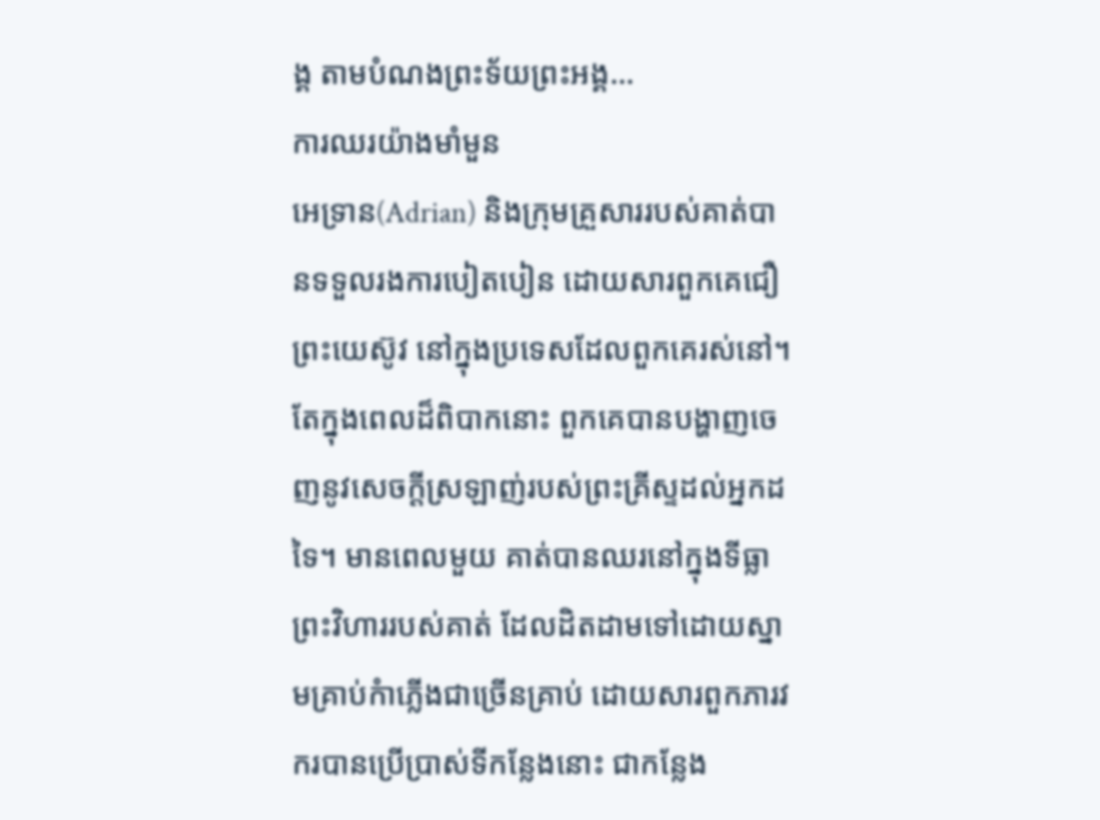ង្គ តាមបំណងព្រះទ័យព្រះអង្គ…
ការឈរយ៉ាងមាំមួន
អេទ្រាន(Adrian) និងក្រុមគ្រួសាររបស់គាត់បានទទួលរងការបៀតបៀន ដោយសារពួកគេជឿព្រះយេស៊ូវ នៅក្នុងប្រទេសដែលពួកគេរស់នៅ។ តែក្នុងពេលដ៏ពិបាកនោះ ពួកគេបានបង្ហាញចេញនូវសេចក្តីស្រឡាញ់របស់ព្រះគ្រីស្ទដល់អ្នកដទៃ។ មានពេលមួយ គាត់បានឈរនៅក្នុងទីធ្លាព្រះវិហាររបស់គាត់ ដែលដិតដាមទៅដោយស្នាមគ្រាប់កំាភ្លើងជាច្រើនគ្រាប់ ដោយសារពួកភារវករបានប្រើប្រាស់ទីកន្លែងនោះ ជាកន្លែង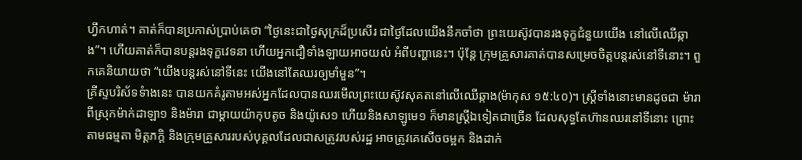ហ្វឹកហាត់។ គាត់ក៏បានប្រកាស់ប្រាប់គេថា “ថ្ងៃនេះជាថ្ងៃសុក្រដ៏ប្រសើរ ជាថ្ងៃដែលយើងនឹកចាំថា ព្រះយេស៊ូវបានរងទុក្ខជំនួយយើង នៅលើឈើឆ្កាង”។ ហើយគាត់ក៏បានបន្តរងទុក្ខវេទនា ហើយអ្នកជឿទាំងឡាយអាចយល់ អំពីបញ្ហានេះ។ ប៉ុន្តែ ក្រុមគ្រួសារគាត់បានសម្រេចចិត្តបន្តរស់នៅទីនោះ។ ពួកគេនិយាយថា “យើងបន្តរស់នៅទីនេះ យើងនៅតែឈរឲ្យមាំមួន”។
គ្រីស្ទបរិស័ទទំាងនេះ បានយកគំរូតាមអស់អ្នកដែលបានឈរមើលព្រះយេស៊ូវសុគតនៅលើឈើឆ្កាង(ម៉ាកុស ១៥:៤០)។ ស្រ្តីទាំងនោះមានដូចជា ម៉ារាពីស្រុកម៉ាក់ដាឡា១ និងម៉ារា ជាម្តាយយ៉ាកុបតូច និងយ៉ូសេ១ ហើយនិងសាឡូមេ១ ក៏មានស្ត្រីឯទៀតជាច្រើន ដែលសុទ្ធតែហ៊ានឈរនៅទីនោះ ព្រោះតាមធម្មតា មិត្តភក្តិ និងក្រុមគ្រួសាររបស់បុគ្គលដែលជាសត្រូវរបស់រដ្ឋ អាចត្រូវគេសើចចម្អក និងដាក់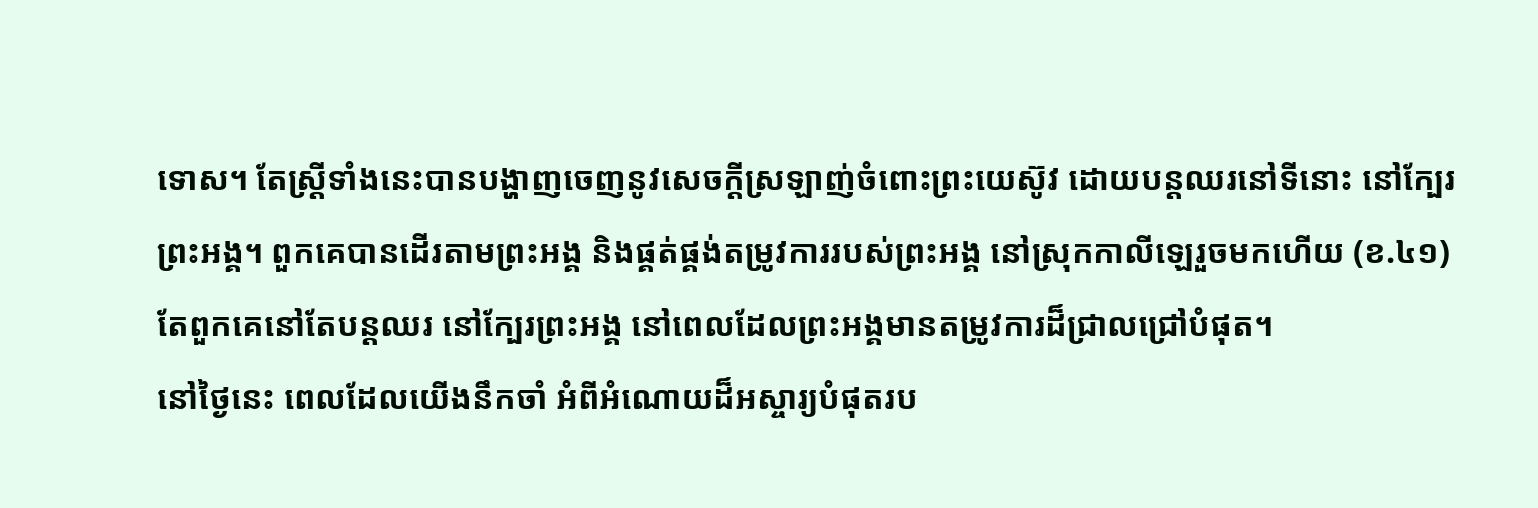ទោស។ តែស្រ្តីទាំងនេះបានបង្ហាញចេញនូវសេចក្តីស្រឡាញ់ចំពោះព្រះយេស៊ូវ ដោយបន្តឈរនៅទីនោះ នៅក្បែរព្រះអង្គ។ ពួកគេបានដើរតាមព្រះអង្គ និងផ្គត់ផ្គង់តម្រូវការរបស់ព្រះអង្គ នៅស្រុកកាលីឡេរួចមកហើយ (ខ.៤១) តែពួកគេនៅតែបន្តឈរ នៅក្បែរព្រះអង្គ នៅពេលដែលព្រះអង្គមានតម្រូវការដ៏ជ្រាលជ្រៅបំផុត។
នៅថ្ងៃនេះ ពេលដែលយើងនឹកចាំ អំពីអំណោយដ៏អស្ចារ្យបំផុតរប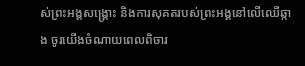ស់ព្រះអង្គសង្រ្គោះ និងការសុគតរបស់ព្រះអង្គនៅលើឈើឆ្កាង ចូរយើងចំណាយពេលពិចារ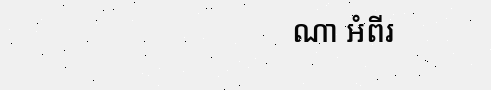ណា អំពីរ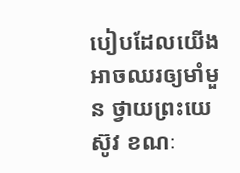បៀបដែលយើងអាចឈរឲ្យមាំមួន ថ្វាយព្រះយេស៊ូវ ខណៈ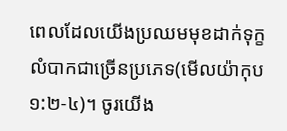ពេលដែលយើងប្រឈមមុខដាក់ទុក្ខលំបាកជាច្រើនប្រភេទ(មើលយ៉ាកុប ១:២-៤)។ ចូរយើង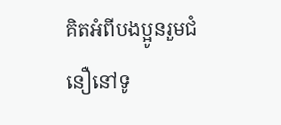គិតអំពីបងប្អូនរួមជំនឿនៅទូ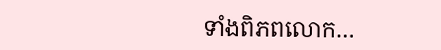ទាំងពិភពលោក…